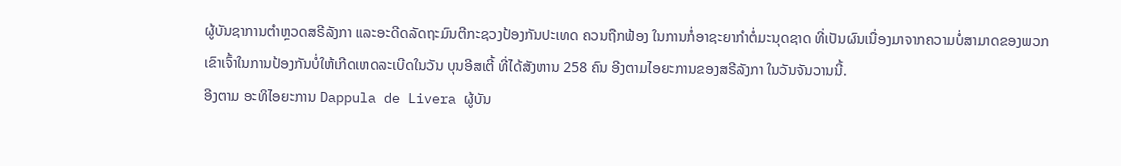ຜູ້ບັນຊາການຕຳຫຼວດສຣີລັງກາ ແລະອະດີດລັດຖະມົນຕີກະຊວງປ້ອງກັນປະເທດ ຄວນຖືກຟ້ອງ ໃນການກໍ່ອາຊະຍາກຳຕໍ່ມະນຸດຊາດ ທີ່ເປັນຜົນເນື່ອງມາຈາກຄວາມບໍ່ສາມາດຂອງພວກເຂົາເຈົ້າໃນການປ້ອງກັນບໍ່ໃຫ້ເກີດເຫດລະເບີດໃນວັນ ບຸນອີສເຕີ້ ທີ່ໄດ້ສັງຫານ 258 ຄົນ ອີງຕາມໄອຍະການຂອງສຣີລັງກາ ໃນວັນຈັນວານນີ້.
ອີງຕາມ ອະທິໄອຍະການ Dappula de Livera ຜູ້ບັນ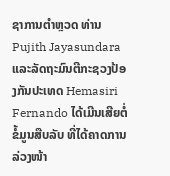ຊາການຕຳຫຼວດ ທ່ານ Pujith Jayasundara ແລະລັດຖະມົນຕີກະຊວງປ້ອງກັນປະເທດ Hemasiri Fernando ໄດ້ເມີນເສີຍຕໍ່ຂໍ້ມູນສືບລັບ ທີ່ໄດ້ຄາດການລ່ວງໜ້າ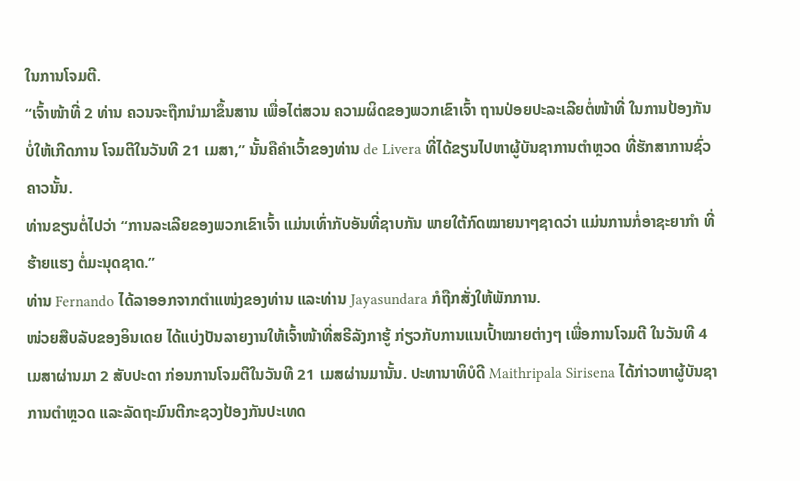ໃນການໂຈມຕີ.
“ເຈົ້າໜ້າທີ່ 2 ທ່ານ ຄວນຈະຖືກນຳມາຂຶ້ນສານ ເພື່ອໄຕ່ສວນ ຄວາມຜິດຂອງພວກເຂົາເຈົ້າ ຖານປ່ອຍປະລະເລີຍຕໍ່ໜ້າທີ່ ໃນການປ້ອງກັນ ບໍ່ໃຫ້ເກີດການ ໂຈມຕີໃນວັນທີ 21 ເມສາ,” ນັ້ນຄືຄຳເວົ້າຂອງທ່ານ de Livera ທີ່ໄດ້ຂຽນໄປຫາຜູ້ບັນຊາການຕຳຫຼວດ ທີ່ຮັກສາການຊົ່ວຄາວນັ້ນ.
ທ່ານຂຽນຕໍ່ໄປວ່າ “ການລະເລີຍຂອງພວກເຂົາເຈົ້າ ແມ່ນເທົ່າກັບອັນທີ່ຊາບກັນ ພາຍໃຕ້ກົດໝາຍນາໆຊາດວ່າ ແມ່ນການກໍ່ອາຊະຍາກຳ ທີ່ຮ້າຍແຮງ ຕໍ່ມະນຸດຊາດ.”
ທ່ານ Fernando ໄດ້ລາອອກຈາກຕຳແໜ່ງຂອງທ່ານ ແລະທ່ານ Jayasundara ກໍຖືກສັ່ງໃຫ້ພັກການ.
ໜ່ວຍສືບລັບຂອງອິນເດຍ ໄດ້ແບ່ງປັນລາຍງານໃຫ້ເຈົ້າໜ້າທີ່ສຣີລັງກາຮູ້ ກ່ຽວກັບການແນເປົ້າໝາຍຕ່າງໆ ເພື່ອການໂຈມຕີ ໃນວັນທີ 4 ເມສາຜ່ານມາ 2 ສັບປະດາ ກ່ອນການໂຈມຕີໃນວັນທີ 21 ເມສຜ່ານມານັ້ນ. ປະທານາທິບໍດີ Maithripala Sirisena ໄດ້ກ່າວຫາຜູ້ບັນຊາການຕຳຫຼວດ ແລະລັດຖະມົນຕີກະຊວງປ້ອງກັນປະເທດ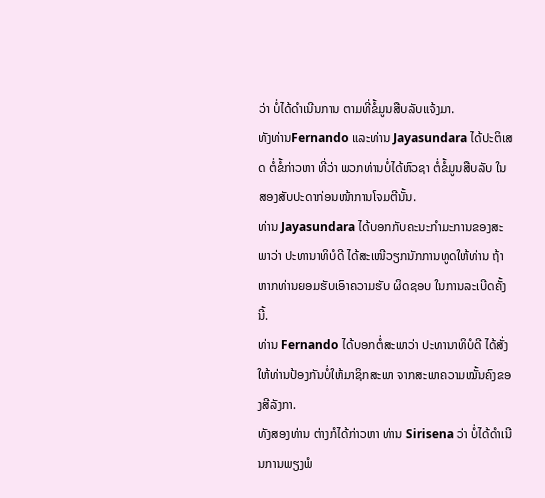ວ່າ ບໍ່ໄດ້ດຳເນີນການ ຕາມທີ່ຂໍ້ມູນສືບລັບແຈ້ງມາ.
ທັງທ່ານFernando ແລະທ່ານ Jayasundara ໄດ້ປະຕິເສດ ຕໍ່ຂໍ້ກ່າວຫາ ທີ່ວ່າ ພວກທ່ານບໍ່ໄດ້ຫົວຊາ ຕໍ່ຂໍ້ມູນສືບລັບ ໃນສອງສັບປະດາກ່ອນໜ້າການໂຈມຕີນັ້ນ.
ທ່ານ Jayasundara ໄດ້ບອກກັບຄະນະກຳມະການຂອງສະພາວ່າ ປະທານາທິບໍດີ ໄດ້ສະເໜີວຽກນັກການທູດໃຫ້ທ່ານ ຖ້າຫາກທ່ານຍອມຮັບເອົາຄວາມຮັບ ຜິດຊອບ ໃນການລະເບີດຄັ້ງນີ້.
ທ່ານ Fernando ໄດ້ບອກຕໍ່ສະພາວ່າ ປະທານາທິບໍດີ ໄດ້ສັ່ງໃຫ້ທ່ານປ້ອງກັນບໍ່ໃຫ້ມາຊິກສະພາ ຈາກສະພາຄວາມໝັ້ນຄົງຂອງສີລັງກາ.
ທັງສອງທ່ານ ຕ່າງກໍໄດ້ກ່າວຫາ ທ່ານ Sirisena ວ່າ ບໍ່ໄດ້ດຳເນີນການພຽງພໍ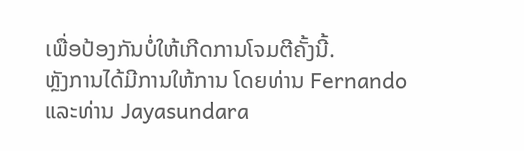ເພື່ອປ້ອງກັນບໍ່ໃຫ້ເກີດການໂຈມຕີຄັ້ງນີ້.
ຫຼັງການໄດ້ມີການໃຫ້ການ ໂດຍທ່ານ Fernando ແລະທ່ານ Jayasundara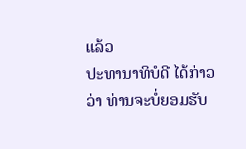ແລ້ວ
ປະທານາທິບໍດີ ໄດ້ກ່າວວ່າ ທ່ານຈະບໍ່ຍອມຮັບ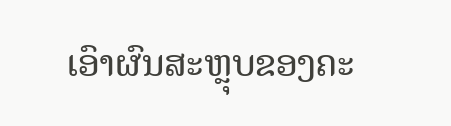ເອົາຜົນສະຫຼຸບຂອງຄະ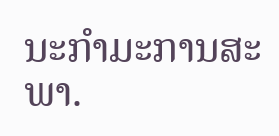ນະກຳມະການສະພາ.